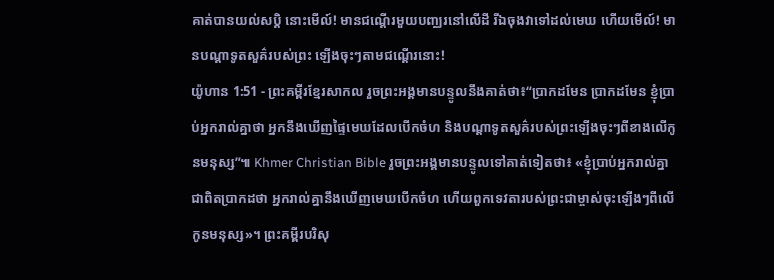គាត់បានយល់សប្តិ នោះមើល៍! មានជណ្ដើរមួយបញ្ឈរនៅលើដី រីឯចុងវាទៅដល់មេឃ ហើយមើល៍! មានបណ្ដាទូតសួគ៌របស់ព្រះ ឡើងចុះៗតាមជណ្ដើរនោះ!
យ៉ូហាន 1:51 - ព្រះគម្ពីរខ្មែរសាកល រួចព្រះអង្គមានបន្ទូលនឹងគាត់ថា៖“ប្រាកដមែន ប្រាកដមែន ខ្ញុំប្រាប់អ្នករាល់គ្នាថា អ្នកនឹងឃើញផ្ទៃមេឃដែលបើកចំហ និងបណ្ដាទូតសួគ៌របស់ព្រះឡើងចុះៗពីខាងលើកូនមនុស្ស”៕ Khmer Christian Bible រួចព្រះអង្គមានបន្ទូលទៅគាត់ទៀតថា៖ «ខ្ញុំប្រាប់អ្នករាល់គ្នាជាពិតប្រាកដថា អ្នករាល់គ្នានឹងឃើញមេឃបើកចំហ ហើយពួកទេវតារបស់ព្រះជាម្ចាស់ចុះឡើងៗពីលើកូនមនុស្ស»។ ព្រះគម្ពីរបរិសុ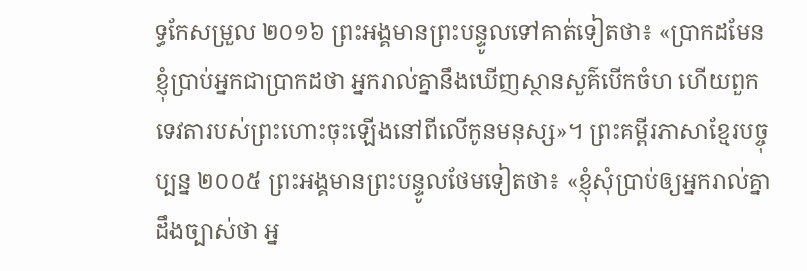ទ្ធកែសម្រួល ២០១៦ ព្រះអង្គមានព្រះបន្ទូលទៅគាត់ទៀតថា៖ «ប្រាកដមែន ខ្ញុំប្រាប់អ្នកជាប្រាកដថា អ្នករាល់គ្នានឹងឃើញស្ថានសួគ៌បើកចំហ ហើយពួកទេវតារបស់ព្រះហោះចុះឡើងនៅពីលើកូនមនុស្ស»។ ព្រះគម្ពីរភាសាខ្មែរបច្ចុប្បន្ន ២០០៥ ព្រះអង្គមានព្រះបន្ទូលថែមទៀតថា៖ «ខ្ញុំសុំប្រាប់ឲ្យអ្នករាល់គ្នាដឹងច្បាស់ថា អ្ន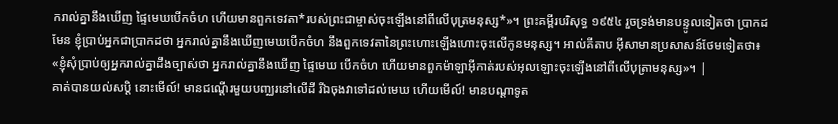ករាល់គ្នានឹងឃើញ ផ្ទៃមេឃបើកចំហ ហើយមានពួកទេវតា*របស់ព្រះជាម្ចាស់ចុះឡើងនៅពីលើបុត្រមនុស្ស*»។ ព្រះគម្ពីរបរិសុទ្ធ ១៩៥៤ រួចទ្រង់មានបន្ទូលទៀតថា ប្រាកដមែន ខ្ញុំប្រាប់អ្នកជាប្រាកដថា អ្នករាល់គ្នានឹងឃើញមេឃបើកចំហ នឹងពួកទេវតានៃព្រះហោះឡើងហោះចុះលើកូនមនុស្ស។ អាល់គីតាប អ៊ីសាមានប្រសាសន៍ថែមទៀតថា៖ «ខ្ញុំសុំប្រាប់ឲ្យអ្នករាល់គ្នាដឹងច្បាស់ថា អ្នករាល់គ្នានឹងឃើញ ផ្ទៃមេឃ បើកចំហ ហើយមានពួកម៉ាឡាអ៊ីកាត់របស់អុលឡោះចុះឡើងនៅពីលើបុត្រាមនុស្ស»។ |
គាត់បានយល់សប្តិ នោះមើល៍! មានជណ្ដើរមួយបញ្ឈរនៅលើដី រីឯចុងវាទៅដល់មេឃ ហើយមើល៍! មានបណ្ដាទូត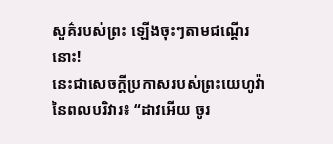សួគ៌របស់ព្រះ ឡើងចុះៗតាមជណ្ដើរនោះ!
នេះជាសេចក្ដីប្រកាសរបស់ព្រះយេហូវ៉ានៃពលបរិវារ៖ “ដាវអើយ ចូរ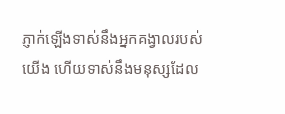ភ្ញាក់ឡើងទាស់នឹងអ្នកគង្វាលរបស់យើង ហើយទាស់នឹងមនុស្សដែល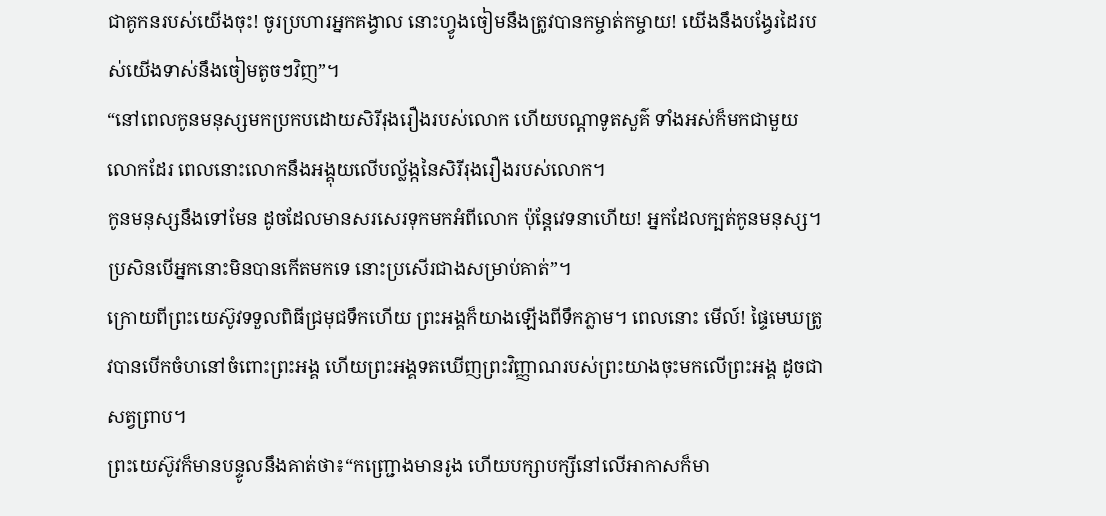ជាគូកនរបស់យើងចុះ! ចូរប្រហារអ្នកគង្វាល នោះហ្វូងចៀមនឹងត្រូវបានកម្ចាត់កម្ចាយ! យើងនឹងបង្វែរដៃរបស់យើងទាស់នឹងចៀមតូចៗវិញ”។
“នៅពេលកូនមនុស្សមកប្រកបដោយសិរីរុងរឿងរបស់លោក ហើយបណ្ដាទូតសួគ៌ ទាំងអស់ក៏មកជាមួយលោកដែរ ពេលនោះលោកនឹងអង្គុយលើបល្ល័ង្កនៃសិរីរុងរឿងរបស់លោក។
កូនមនុស្សនឹងទៅមែន ដូចដែលមានសរសេរទុកមកអំពីលោក ប៉ុន្តែវេទនាហើយ! អ្នកដែលក្បត់កូនមនុស្ស។ ប្រសិនបើអ្នកនោះមិនបានកើតមកទេ នោះប្រសើរជាងសម្រាប់គាត់”។
ក្រោយពីព្រះយេស៊ូវទទួលពិធីជ្រមុជទឹកហើយ ព្រះអង្គក៏យាងឡើងពីទឹកភ្លាម។ ពេលនោះ មើល៍! ផ្ទៃមេឃត្រូវបានបើកចំហនៅចំពោះព្រះអង្គ ហើយព្រះអង្គទតឃើញព្រះវិញ្ញាណរបស់ព្រះយាងចុះមកលើព្រះអង្គ ដូចជាសត្វព្រាប។
ព្រះយេស៊ូវក៏មានបន្ទូលនឹងគាត់ថា៖“កញ្ជ្រោងមានរូង ហើយបក្សាបក្សីនៅលើអាកាសក៏មា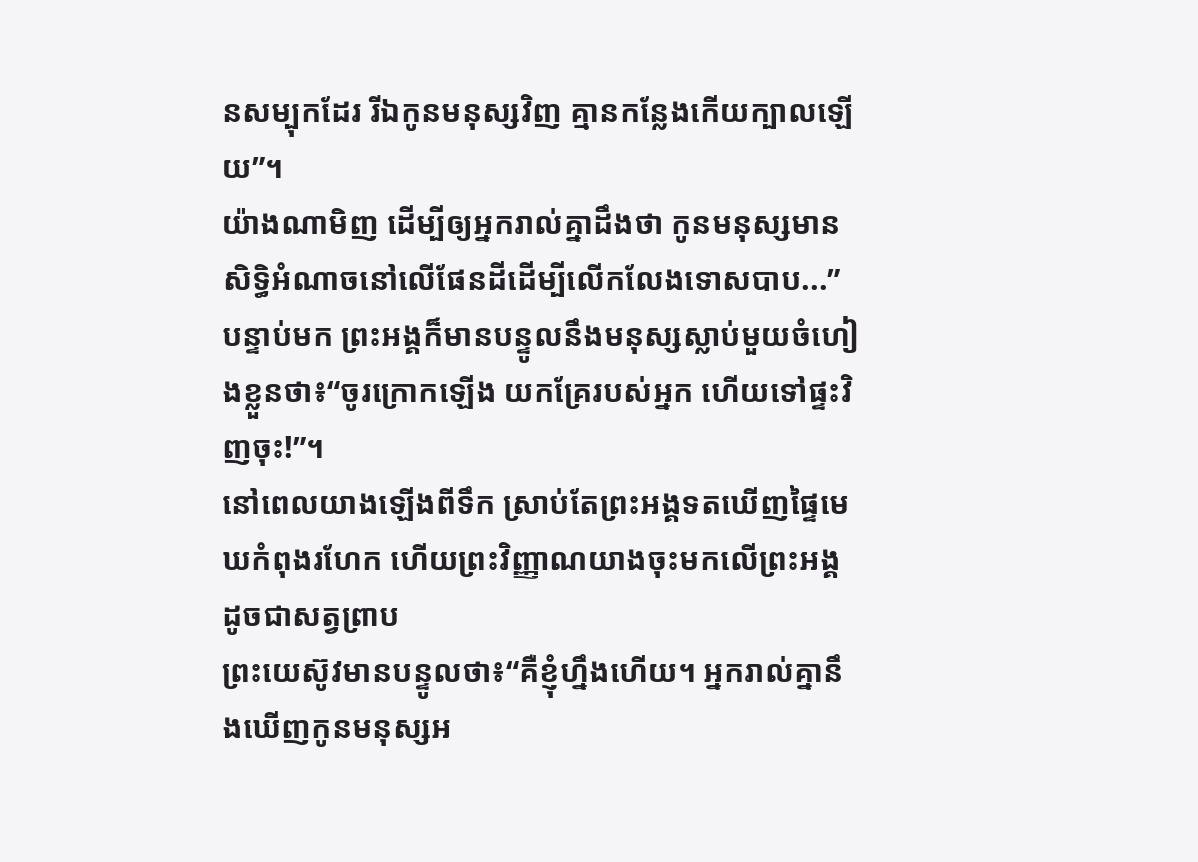នសម្បុកដែរ រីឯកូនមនុស្សវិញ គ្មានកន្លែងកើយក្បាលឡើយ”។
យ៉ាងណាមិញ ដើម្បីឲ្យអ្នករាល់គ្នាដឹងថា កូនមនុស្សមានសិទ្ធិអំណាចនៅលើផែនដីដើម្បីលើកលែងទោសបាប...” បន្ទាប់មក ព្រះអង្គក៏មានបន្ទូលនឹងមនុស្សស្លាប់មួយចំហៀងខ្លួនថា៖“ចូរក្រោកឡើង យកគ្រែរបស់អ្នក ហើយទៅផ្ទះវិញចុះ!”។
នៅពេលយាងឡើងពីទឹក ស្រាប់តែព្រះអង្គទតឃើញផ្ទៃមេឃកំពុងរហែក ហើយព្រះវិញ្ញាណយាងចុះមកលើព្រះអង្គ ដូចជាសត្វព្រាប
ព្រះយេស៊ូវមានបន្ទូលថា៖“គឺខ្ញុំហ្នឹងហើយ។ អ្នករាល់គ្នានឹងឃើញកូនមនុស្សអ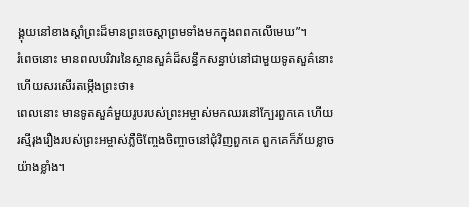ង្គុយនៅខាងស្ដាំព្រះដ៏មានព្រះចេស្ដាព្រមទាំងមកក្នុងពពកលើមេឃ”។
រំពេចនោះ មានពលបរិវារនៃស្ថានសួគ៌ដ៏សន្ធឹកសន្ធាប់នៅជាមួយទូតសួគ៌នោះ ហើយសរសើរតម្កើងព្រះថា៖
ពេលនោះ មានទូតសួគ៌មួយរូបរបស់ព្រះអម្ចាស់មកឈរនៅក្បែរពួកគេ ហើយរស្មីរុងរឿងរបស់ព្រះអម្ចាស់ភ្លឺចិញ្ចែងចិញ្ចាចនៅជុំវិញពួកគេ ពួកគេក៏ភ័យខ្លាចយ៉ាងខ្លាំង។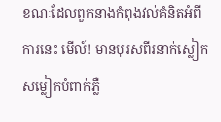ខណៈដែលពួកនាងកំពុងវល់គំនិតអំពីការនេះ មើល៍! មានបុរសពីរនាក់ស្លៀកសម្លៀកបំពាក់ភ្លឺ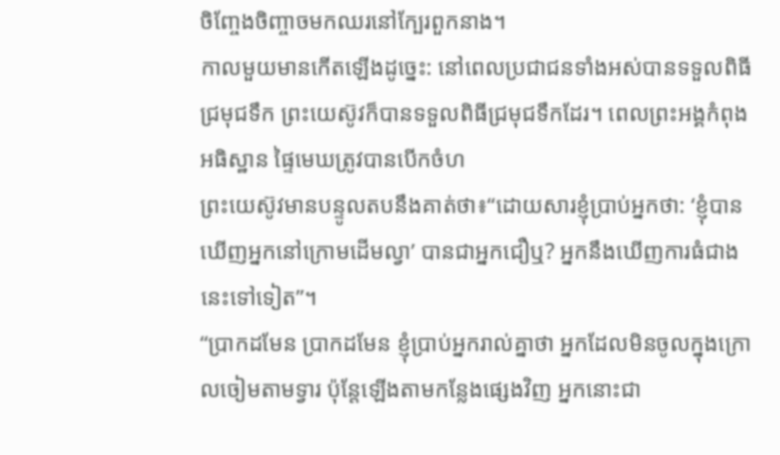ចិញ្ចែងចិញ្ចាចមកឈរនៅក្បែរពួកនាង។
កាលមួយមានកើតឡើងដូច្នេះ: នៅពេលប្រជាជនទាំងអស់បានទទួលពិធីជ្រមុជទឹក ព្រះយេស៊ូវក៏បានទទួលពិធីជ្រមុជទឹកដែរ។ ពេលព្រះអង្គកំពុងអធិស្ឋាន ផ្ទៃមេឃត្រូវបានបើកចំហ
ព្រះយេស៊ូវមានបន្ទូលតបនឹងគាត់ថា៖“ដោយសារខ្ញុំប្រាប់អ្នកថា: ‘ខ្ញុំបានឃើញអ្នកនៅក្រោមដើមល្វា’ បានជាអ្នកជឿឬ? អ្នកនឹងឃើញការធំជាងនេះទៅទៀត”។
“ប្រាកដមែន ប្រាកដមែន ខ្ញុំប្រាប់អ្នករាល់គ្នាថា អ្នកដែលមិនចូលក្នុងក្រោលចៀមតាមទ្វារ ប៉ុន្តែឡើងតាមកន្លែងផ្សេងវិញ អ្នកនោះជា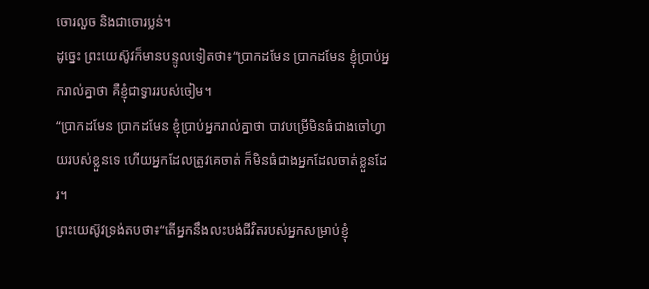ចោរលួច និងជាចោរប្លន់។
ដូច្នេះ ព្រះយេស៊ូវក៏មានបន្ទូលទៀតថា៖“ប្រាកដមែន ប្រាកដមែន ខ្ញុំប្រាប់អ្នករាល់គ្នាថា គឺខ្ញុំជាទ្វាររបស់ចៀម។
“ប្រាកដមែន ប្រាកដមែន ខ្ញុំប្រាប់អ្នករាល់គ្នាថា បាវបម្រើមិនធំជាងចៅហ្វាយរបស់ខ្លួនទេ ហើយអ្នកដែលត្រូវគេចាត់ ក៏មិនធំជាងអ្នកដែលចាត់ខ្លួនដែរ។
ព្រះយេស៊ូវទ្រង់តបថា៖“តើអ្នកនឹងលះបង់ជីវិតរបស់អ្នកសម្រាប់ខ្ញុំ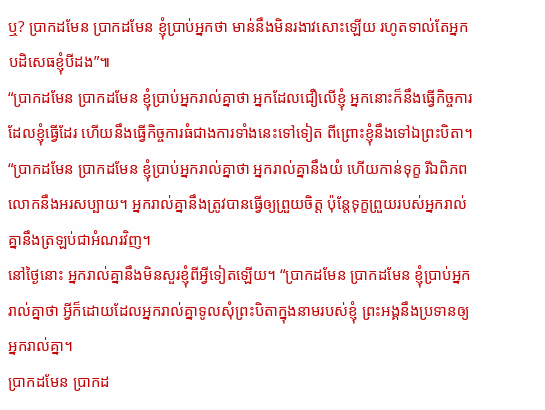ឬ? ប្រាកដមែន ប្រាកដមែន ខ្ញុំប្រាប់អ្នកថា មាន់នឹងមិនរងាវសោះឡើយ រហូតទាល់តែអ្នកបដិសេធខ្ញុំបីដង”៕
“ប្រាកដមែន ប្រាកដមែន ខ្ញុំប្រាប់អ្នករាល់គ្នាថា អ្នកដែលជឿលើខ្ញុំ អ្នកនោះក៏នឹងធ្វើកិច្ចការដែលខ្ញុំធ្វើដែរ ហើយនឹងធ្វើកិច្ចការធំជាងការទាំងនេះទៅទៀត ពីព្រោះខ្ញុំនឹងទៅឯព្រះបិតា។
“ប្រាកដមែន ប្រាកដមែន ខ្ញុំប្រាប់អ្នករាល់គ្នាថា អ្នករាល់គ្នានឹងយំ ហើយកាន់ទុក្ខ រីឯពិភពលោកនឹងអរសប្បាយ។ អ្នករាល់គ្នានឹងត្រូវបានធ្វើឲ្យព្រួយចិត្ត ប៉ុន្តែទុក្ខព្រួយរបស់អ្នករាល់គ្នានឹងត្រឡប់ជាអំណរវិញ។
នៅថ្ងៃនោះ អ្នករាល់គ្នានឹងមិនសួរខ្ញុំពីអ្វីទៀតឡើយ។ “ប្រាកដមែន ប្រាកដមែន ខ្ញុំប្រាប់អ្នករាល់គ្នាថា អ្វីក៏ដោយដែលអ្នករាល់គ្នាទូលសុំព្រះបិតាក្នុងនាមរបស់ខ្ញុំ ព្រះអង្គនឹងប្រទានឲ្យអ្នករាល់គ្នា។
ប្រាកដមែន ប្រាកដ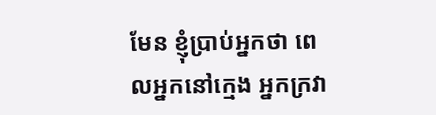មែន ខ្ញុំប្រាប់អ្នកថា ពេលអ្នកនៅក្មេង អ្នកក្រវា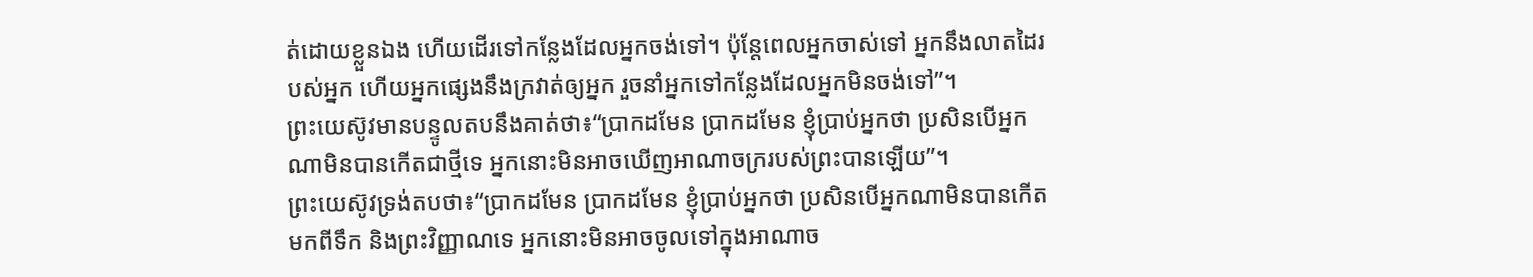ត់ដោយខ្លួនឯង ហើយដើរទៅកន្លែងដែលអ្នកចង់ទៅ។ ប៉ុន្តែពេលអ្នកចាស់ទៅ អ្នកនឹងលាតដៃរបស់អ្នក ហើយអ្នកផ្សេងនឹងក្រវាត់ឲ្យអ្នក រួចនាំអ្នកទៅកន្លែងដែលអ្នកមិនចង់ទៅ”។
ព្រះយេស៊ូវមានបន្ទូលតបនឹងគាត់ថា៖“ប្រាកដមែន ប្រាកដមែន ខ្ញុំប្រាប់អ្នកថា ប្រសិនបើអ្នកណាមិនបានកើតជាថ្មីទេ អ្នកនោះមិនអាចឃើញអាណាចក្ររបស់ព្រះបានឡើយ”។
ព្រះយេស៊ូវទ្រង់តបថា៖“ប្រាកដមែន ប្រាកដមែន ខ្ញុំប្រាប់អ្នកថា ប្រសិនបើអ្នកណាមិនបានកើតមកពីទឹក និងព្រះវិញ្ញាណទេ អ្នកនោះមិនអាចចូលទៅក្នុងអាណាច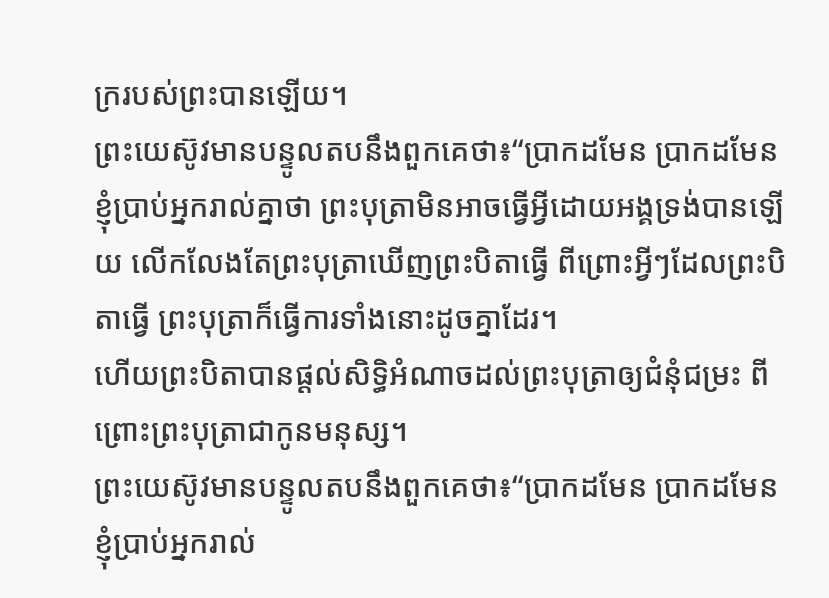ក្ររបស់ព្រះបានឡើយ។
ព្រះយេស៊ូវមានបន្ទូលតបនឹងពួកគេថា៖“ប្រាកដមែន ប្រាកដមែន ខ្ញុំប្រាប់អ្នករាល់គ្នាថា ព្រះបុត្រាមិនអាចធ្វើអ្វីដោយអង្គទ្រង់បានឡើយ លើកលែងតែព្រះបុត្រាឃើញព្រះបិតាធ្វើ ពីព្រោះអ្វីៗដែលព្រះបិតាធ្វើ ព្រះបុត្រាក៏ធ្វើការទាំងនោះដូចគ្នាដែរ។
ហើយព្រះបិតាបានផ្ដល់សិទ្ធិអំណាចដល់ព្រះបុត្រាឲ្យជំនុំជម្រះ ពីព្រោះព្រះបុត្រាជាកូនមនុស្ស។
ព្រះយេស៊ូវមានបន្ទូលតបនឹងពួកគេថា៖“ប្រាកដមែន ប្រាកដមែន ខ្ញុំប្រាប់អ្នករាល់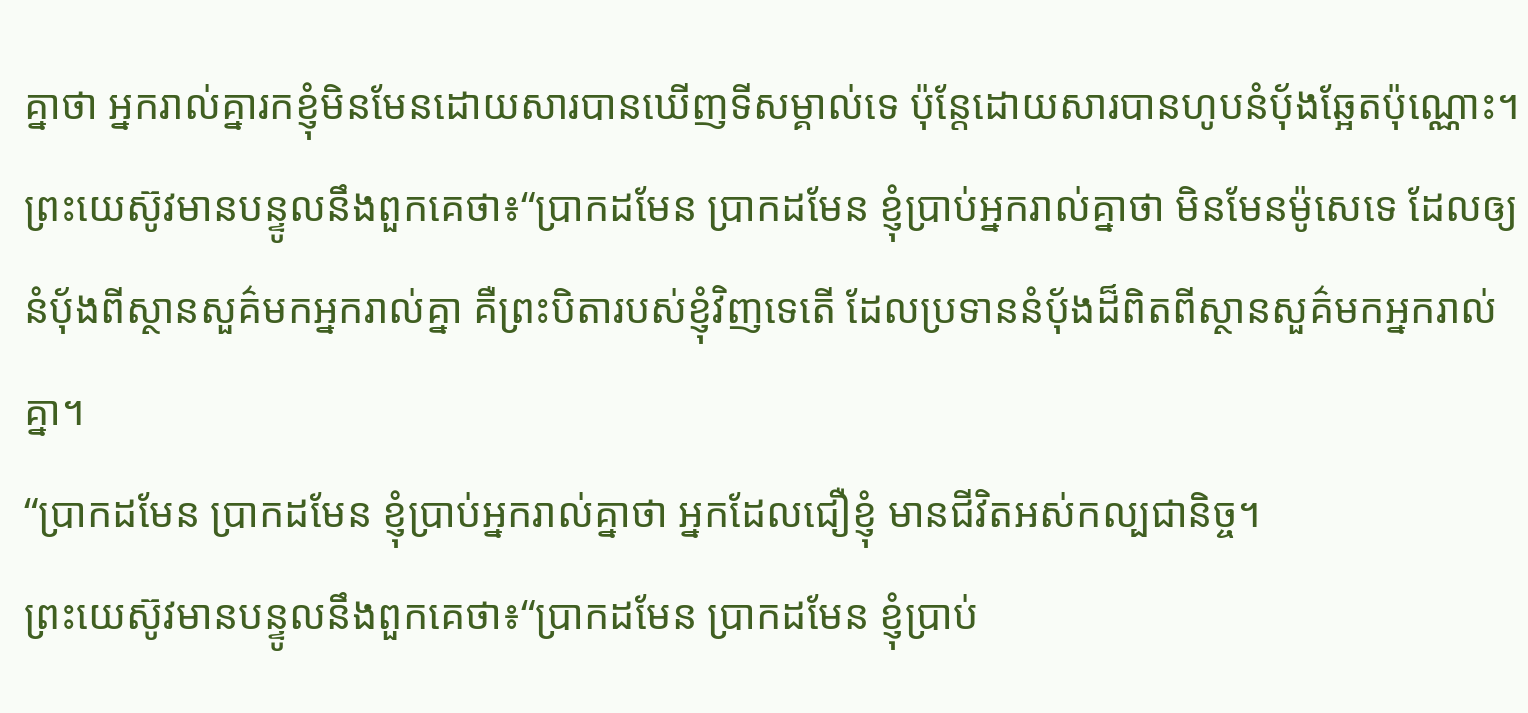គ្នាថា អ្នករាល់គ្នារកខ្ញុំមិនមែនដោយសារបានឃើញទីសម្គាល់ទេ ប៉ុន្តែដោយសារបានហូបនំប៉័ងឆ្អែតប៉ុណ្ណោះ។
ព្រះយេស៊ូវមានបន្ទូលនឹងពួកគេថា៖“ប្រាកដមែន ប្រាកដមែន ខ្ញុំប្រាប់អ្នករាល់គ្នាថា មិនមែនម៉ូសេទេ ដែលឲ្យនំប៉័ងពីស្ថានសួគ៌មកអ្នករាល់គ្នា គឺព្រះបិតារបស់ខ្ញុំវិញទេតើ ដែលប្រទាននំប៉័ងដ៏ពិតពីស្ថានសួគ៌មកអ្នករាល់គ្នា។
“ប្រាកដមែន ប្រាកដមែន ខ្ញុំប្រាប់អ្នករាល់គ្នាថា អ្នកដែលជឿខ្ញុំ មានជីវិតអស់កល្បជានិច្ច។
ព្រះយេស៊ូវមានបន្ទូលនឹងពួកគេថា៖“ប្រាកដមែន ប្រាកដមែន ខ្ញុំប្រាប់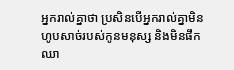អ្នករាល់គ្នាថា ប្រសិនបើអ្នករាល់គ្នាមិនហូបសាច់របស់កូនមនុស្ស និងមិនផឹកឈា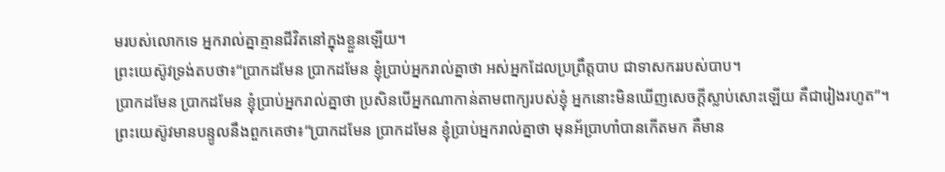មរបស់លោកទេ អ្នករាល់គ្នាគ្មានជីវិតនៅក្នុងខ្លួនឡើយ។
ព្រះយេស៊ូវទ្រង់តបថា៖“ប្រាកដមែន ប្រាកដមែន ខ្ញុំប្រាប់អ្នករាល់គ្នាថា អស់អ្នកដែលប្រព្រឹត្តបាប ជាទាសកររបស់បាប។
ប្រាកដមែន ប្រាកដមែន ខ្ញុំប្រាប់អ្នករាល់គ្នាថា ប្រសិនបើអ្នកណាកាន់តាមពាក្យរបស់ខ្ញុំ អ្នកនោះមិនឃើញសេចក្ដីស្លាប់សោះឡើយ គឺជារៀងរហូត”។
ព្រះយេស៊ូវមានបន្ទូលនឹងពួកគេថា៖“ប្រាកដមែន ប្រាកដមែន ខ្ញុំប្រាប់អ្នករាល់គ្នាថា មុនអ័ប្រាហាំបានកើតមក គឺមាន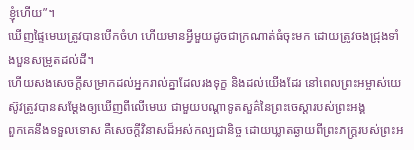ខ្ញុំហើយ”។
ឃើញផ្ទៃមេឃត្រូវបានបើកចំហ ហើយមានអ្វីមួយដូចជាក្រណាត់ធំចុះមក ដោយត្រូវចងជ្រុងទាំងបួនសម្រូតដល់ដី។
ហើយសងសេចក្ដីសម្រាកដល់អ្នករាល់គ្នាដែលរងទុក្ខ និងដល់យើងដែរ នៅពេលព្រះអម្ចាស់យេស៊ូវត្រូវបានសម្ដែងឲ្យឃើញពីលើមេឃ ជាមួយបណ្ដាទូតសួគ៌នៃព្រះចេស្ដារបស់ព្រះអង្គ
ពួកគេនឹងទទួលទោស គឺសេចក្ដីវិនាសដ៏អស់កល្បជានិច្ច ដោយឃ្លាតឆ្ងាយពីព្រះភក្ត្ររបស់ព្រះអ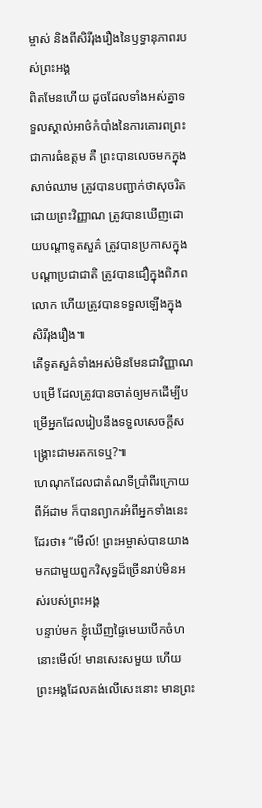ម្ចាស់ និងពីសិរីរុងរឿងនៃឫទ្ធានុភាពរបស់ព្រះអង្គ
ពិតមែនហើយ ដូចដែលទាំងអស់គ្នាទទួលស្គាល់អាថ៌កំបាំងនៃការគោរពព្រះ ជាការធំឧត្ដម គឺ ព្រះបានលេចមកក្នុងសាច់ឈាម ត្រូវបានបញ្ជាក់ថាសុចរិតដោយព្រះវិញ្ញាណ ត្រូវបានឃើញដោយបណ្ដាទូតសួគ៌ ត្រូវបានប្រកាសក្នុងបណ្ដាប្រជាជាតិ ត្រូវបានជឿក្នុងពិភពលោក ហើយត្រូវបានទទួលឡើងក្នុងសិរីរុងរឿង៕
តើទូតសួគ៌ទាំងអស់មិនមែនជាវិញ្ញាណបម្រើ ដែលត្រូវបានចាត់ឲ្យមកដើម្បីបម្រើអ្នកដែលរៀបនឹងទទួលសេចក្ដីសង្គ្រោះជាមរតកទេឬ?៕
ហេណុកដែលជាតំណទីប្រាំពីរក្រោយពីអ័ដាម ក៏បានព្យាករអំពីអ្នកទាំងនេះដែរថា៖ “មើល៍! ព្រះអម្ចាស់បានយាងមកជាមួយពួកវិសុទ្ធដ៏ច្រើនរាប់មិនអស់របស់ព្រះអង្គ
បន្ទាប់មក ខ្ញុំឃើញផ្ទៃមេឃបើកចំហ នោះមើល៍! មានសេះសមួយ ហើយព្រះអង្គដែលគង់លើសេះនោះ មានព្រះ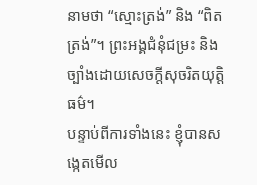នាមថា “ស្មោះត្រង់” និង “ពិតត្រង់”។ ព្រះអង្គជំនុំជម្រះ និងច្បាំងដោយសេចក្ដីសុចរិតយុត្តិធម៌។
បន្ទាប់ពីការទាំងនេះ ខ្ញុំបានសង្កេតមើល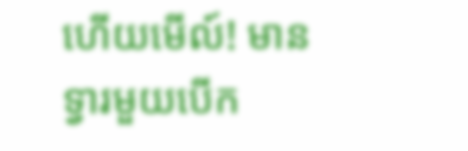ហើយមើល៍! មានទ្វារមួយបើក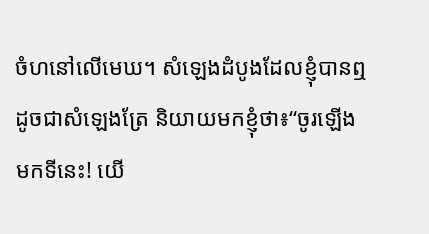ចំហនៅលើមេឃ។ សំឡេងដំបូងដែលខ្ញុំបានឮដូចជាសំឡេងត្រែ និយាយមកខ្ញុំថា៖“ចូរឡើងមកទីនេះ! យើ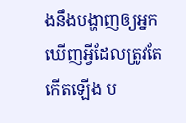ងនឹងបង្ហាញឲ្យអ្នកឃើញអ្វីដែលត្រូវតែកើតឡើង ប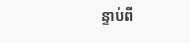ន្ទាប់ពី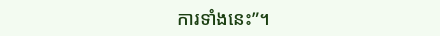ការទាំងនេះ”។